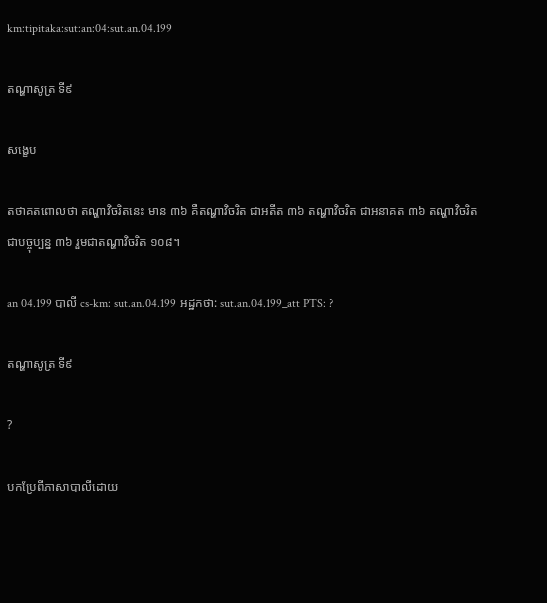km:tipitaka:sut:an:04:sut.an.04.199

តណ្ហាសូត្រ ទី៩

សង្ខេប

តថាគតពោលថា តណ្ហាវិចរិតនេះ មាន ៣៦ គឺតណ្ហាវិចរិត ជាអតីត ៣៦ តណ្ហាវិចរិត ជាអនាគត ៣៦ តណ្ហាវិចរិត ជាបច្ចុប្បន្ន ៣៦ រួមជាតណ្ហាវិចរិត ១០៨។

an 04.199 បាលី cs-km: sut.an.04.199 អដ្ឋកថា: sut.an.04.199_att PTS: ?

តណ្ហាសូត្រ ទី៩

?

បកប្រែពីភាសាបាលីដោយ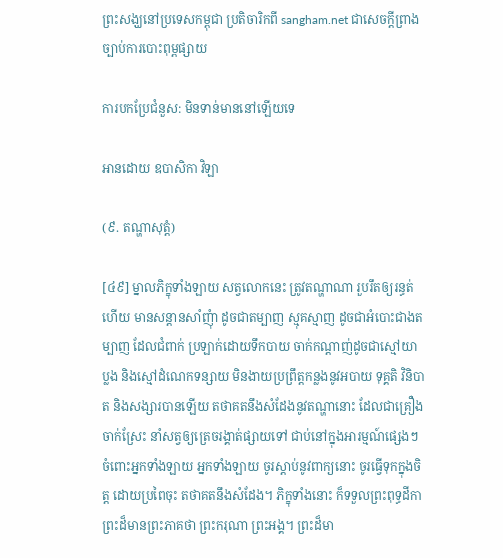ព្រះសង្ឃនៅប្រទេសកម្ពុជា ប្រតិចារិកពី sangham.net ជាសេចក្តីព្រាងច្បាប់ការបោះពុម្ពផ្សាយ

ការបកប្រែជំនួស: មិនទាន់មាននៅឡើយទេ

អានដោយ ឧបាសិកា វិឡា

(៩. តណ្ហាសុត្តំ)

[៤៩] ម្នាលភិក្ខុទាំងឡាយ សត្វលោកនេះ ត្រូវតណ្ហាណា រួបរឹតឲ្យរន្ធត់ហើយ មានសន្ដានសាំញុំា ដូចជាតម្បាញ ស្មុគស្មាញ ដូចជាអំបោះជាងតម្បាញ ដែលជំពាក់ ប្រឡាក់ដោយទឹកបាយ ចាក់កណ្ដាញ់ដូចជាស្មៅយាប្លង និងស្មៅដំណេកទន្សាយ មិនងាយប្រព្រឹត្តកន្លងនូវអបាយ ទុគ្គតិ វិនិបាត និងសង្សារបានឡើយ តថាគតនឹងសំដែងនូវតណ្ហានោះ ដែលជាគ្រឿងចាក់ស្រែះ នាំសត្វឲ្យត្រេចរង្គាត់ផ្សាយទៅ ជាប់នៅក្នុងអារម្មណ៍ផ្សេងៗ ចំពោះអ្នកទាំងឡាយ អ្នកទាំងឡាយ ចូរស្ដាប់នូវពាក្យនោះ ចូរធ្វើទុកក្នុងចិត្ត ដោយប្រពៃចុះ តថាគតនឹងសំដែង។ ភិក្ខុទាំងនោះ ក៏ទទួលព្រះពុទ្ធដីកាព្រះដ៏មានព្រះភាគថា ព្រះករុណា ព្រះអង្គ។ ព្រះដ៏មា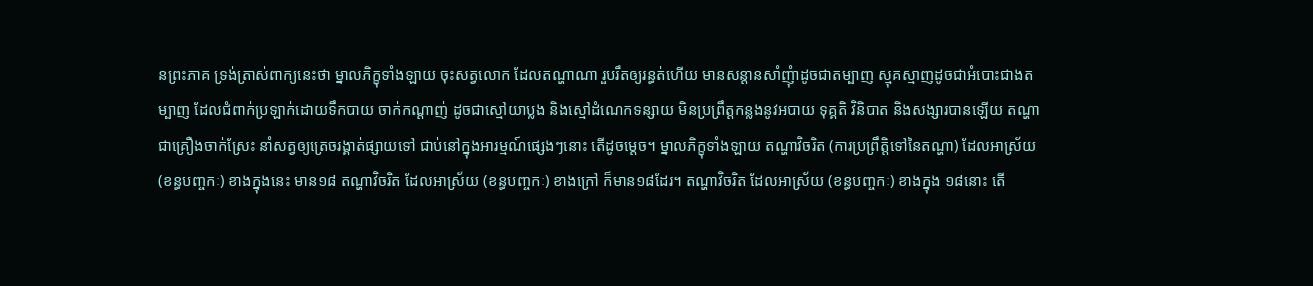នព្រះភាគ ទ្រង់ត្រាស់ពាក្យនេះថា ម្នាលភិក្ខុទាំងឡាយ ចុះសត្វលោក ដែលតណ្ហាណា រួបរឹតឲ្យរន្ធត់ហើយ មានសន្ដានសាំញុំាដូចជាតម្បាញ ស្មុគស្មាញដូចជាអំបោះជាងតម្បាញ ដែលជំពាក់ប្រឡាក់ដោយទឹកបាយ ចាក់កណ្ដាញ់ ដូចជាស្មៅយាប្លង និងស្មៅដំណេកទន្សាយ មិនប្រព្រឹត្តកន្លងនូវអបាយ ទុគ្គតិ វិនិបាត និងសង្សារបានឡើយ តណ្ហាជាគ្រឿងចាក់ស្រែះ នាំសត្វឲ្យត្រេចរង្គាត់ផ្សាយទៅ ជាប់នៅក្នុងអារម្មណ៍ផ្សេងៗនោះ តើដូចម្ដេច។ ម្នាលភិក្ខុទាំងឡាយ តណ្ហាវិចរិត (ការប្រព្រឹត្តិទៅនៃតណ្ហា) ដែលអាស្រ័យ (ខន្ធបញ្ចកៈ) ខាងក្នុងនេះ មាន១៨ តណ្ហាវិចរិត ដែលអាស្រ័យ (ខន្ធបញ្ចកៈ) ខាងក្រៅ ក៏មាន១៨ដែរ។ តណ្ហាវិចរិត ដែលអាស្រ័យ (ខន្ធបញ្ចកៈ) ខាងក្នុង ១៨នោះ តើ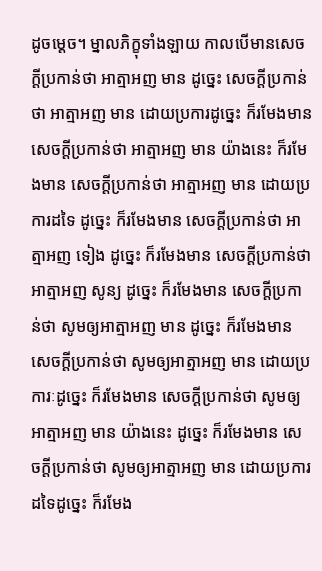ដូចម្ដេច។ ម្នាលភិក្ខុទាំងឡាយ កាលបើមានសេចក្ដីប្រកាន់ថា អាត្មាអញ មាន ដូច្នេះ សេចក្ដីប្រកាន់ថា អាត្មាអញ មាន ដោយប្រការដូច្នេះ ក៏រមែងមាន សេចក្ដីប្រកាន់ថា អាត្មាអញ មាន យ៉ាងនេះ ក៏រមែងមាន សេចក្ដីប្រកាន់ថា អាត្មាអញ មាន ដោយប្រការដទៃ ដូច្នេះ ក៏រមែងមាន សេចក្ដីប្រកាន់ថា អាត្មាអញ ទៀង ដូច្នេះ ក៏រមែងមាន សេចក្ដីប្រកាន់ថា អាត្មាអញ សូន្យ ដូច្នេះ ក៏រមែងមាន សេចក្ដីប្រកាន់ថា សូមឲ្យអាត្មាអញ មាន ដូច្នេះ ក៏រមែងមាន សេចក្ដីប្រកាន់ថា សូមឲ្យអាត្មាអញ មាន ដោយប្រការៈដូច្នេះ ក៏រមែងមាន សេចក្ដីប្រកាន់ថា សូមឲ្យអាត្មាអញ មាន យ៉ាងនេះ ដូច្នេះ ក៏រមែងមាន សេចក្ដីប្រកាន់ថា សូមឲ្យអាត្មាអញ មាន ដោយប្រការដទៃដូច្នេះ ក៏រមែង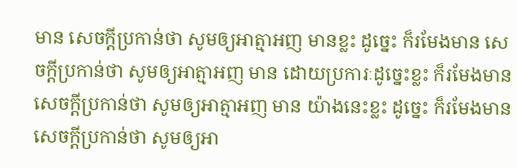មាន សេចក្ដីប្រកាន់ថា សូមឲ្យអាត្មាអញ មានខ្លះ ដូច្នេះ ក៏រមែងមាន សេចក្ដីប្រកាន់ថា សូមឲ្យអាត្មាអញ មាន ដោយប្រការៈដូច្នេះខ្លះ ក៏រមែងមាន សេចក្ដីប្រកាន់ថា សូមឲ្យអាត្មាអញ មាន យ៉ាងនេះខ្លះ ដូច្នេះ ក៏រមែងមាន សេចក្ដីប្រកាន់ថា សូមឲ្យអា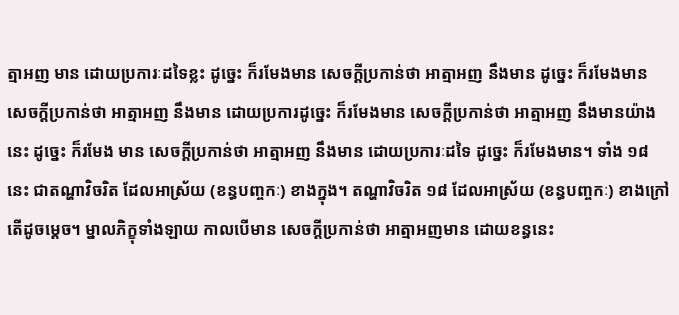ត្មាអញ មាន ដោយប្រការៈដទៃខ្លះ ដូច្នេះ ក៏រមែងមាន សេចក្ដីប្រកាន់ថា អាត្មាអញ នឹងមាន ដូច្នេះ ក៏រមែងមាន សេចក្ដីប្រកាន់ថា អាត្មាអញ នឹងមាន ដោយប្រការដូច្នេះ ក៏រមែងមាន សេចក្ដីប្រកាន់ថា អាត្មាអញ នឹងមានយ៉ាងនេះ ដូច្នេះ ក៏រមែង មាន សេចក្ដីប្រកាន់ថា អាត្មាអញ នឹងមាន ដោយប្រការៈដទៃ ដូច្នេះ ក៏រមែងមាន។ ទាំង ១៨ នេះ ជាតណ្ហាវិចរិត ដែលអាស្រ័យ (ខន្ធបញ្ចកៈ) ខាងក្នុង។ តណ្ហាវិចរិត ១៨ ដែលអាស្រ័យ (ខន្ធបញ្ចកៈ) ខាងក្រៅ តើដូចម្ដេច។ ម្នាលភិក្ខុទាំងឡាយ កាលបើមាន សេចក្ដីប្រកាន់ថា អាត្មាអញមាន ដោយខន្ធនេះ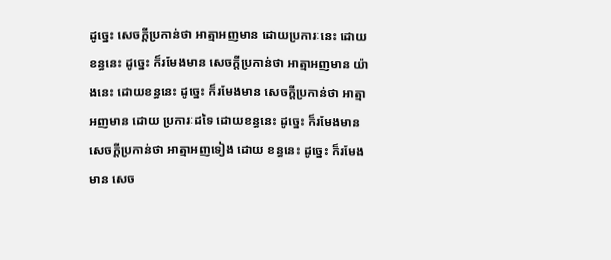ដូច្នេះ សេចក្ដីប្រកាន់ថា អាត្មាអញមាន ដោយប្រការៈនេះ ដោយខន្ធនេះ ដូច្នេះ ក៏រមែងមាន សេចក្ដីប្រកាន់ថា អាត្មាអញមាន យ៉ាងនេះ ដោយខន្ធនេះ ដូច្នេះ ក៏រមែងមាន សេចក្ដីប្រកាន់ថា អាត្មាអញមាន ដោយ ប្រការៈដទៃ ដោយខន្ធនេះ ដូច្នេះ ក៏រមែងមាន សេចក្ដីប្រកាន់ថា អាត្មាអញទៀង ដោយ ខន្ធនេះ ដូច្នេះ ក៏រមែងមាន សេច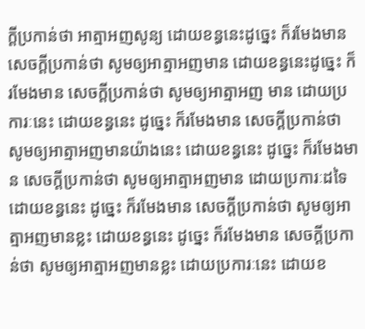ក្ដីប្រកាន់ថា អាត្មាអញសូន្យ ដោយខន្ធនេះដូច្នេះ ក៏រមែងមាន សេចក្ដីប្រកាន់ថា សូមឲ្យអាត្មាអញមាន ដោយខន្ធនេះដូច្នេះ ក៏រមែងមាន សេចក្ដីប្រកាន់ថា សូមឲ្យអាត្មាអញ មាន ដោយប្រការៈនេះ ដោយខន្ធនេះ ដូច្នេះ ក៏រមែងមាន សេចក្ដីប្រកាន់ថា សូមឲ្យអាត្មាអញមានយ៉ាងនេះ ដោយខន្ធនេះ ដូច្នេះ ក៏រមែងមាន សេចក្ដីប្រកាន់ថា សូមឲ្យអាត្មាអញមាន ដោយប្រការៈដទៃ ដោយខន្ធនេះ ដូច្នេះ ក៏រមែងមាន សេចក្ដីប្រកាន់ថា សូមឲ្យអាត្មាអញមានខ្លះ ដោយខន្ធនេះ ដូច្នេះ ក៏រមែងមាន សេចក្ដីប្រកាន់ថា សូមឲ្យអាត្មាអញមានខ្លះ ដោយប្រការៈនេះ ដោយខ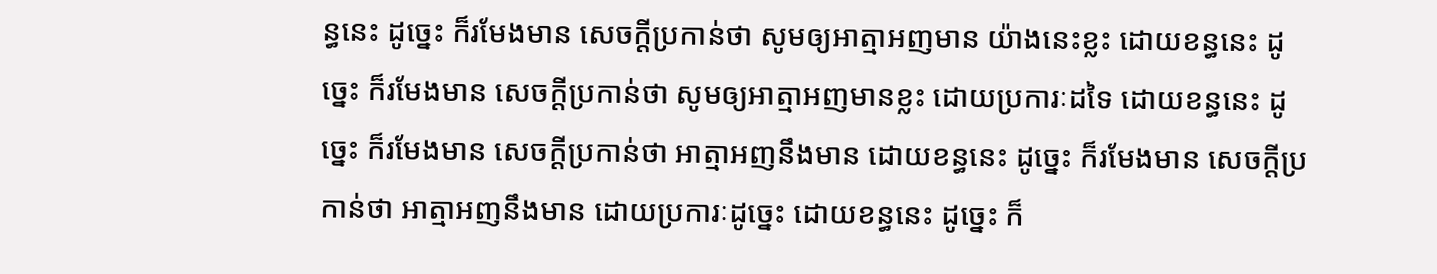ន្ធនេះ ដូច្នេះ ក៏រមែងមាន សេចក្ដីប្រកាន់ថា សូមឲ្យអាត្មាអញមាន យ៉ាងនេះខ្លះ ដោយខន្ធនេះ ដូច្នេះ ក៏រមែងមាន សេចក្ដីប្រកាន់ថា សូមឲ្យអាត្មាអញមានខ្លះ ដោយប្រការៈដទៃ ដោយខន្ធនេះ ដូច្នេះ ក៏រមែងមាន សេចក្ដីប្រកាន់ថា អាត្មាអញនឹងមាន ដោយខន្ធនេះ ដូច្នេះ ក៏រមែងមាន សេចក្ដីប្រកាន់ថា អាត្មាអញនឹងមាន ដោយប្រការៈដូច្នេះ ដោយខន្ធនេះ ដូច្នេះ ក៏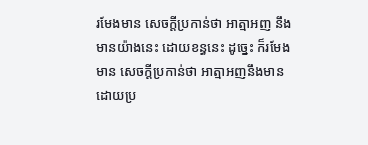រមែងមាន សេចក្ដីប្រកាន់ថា អាត្មាអញ នឹងមានយ៉ាងនេះ ដោយខន្ធនេះ ដូច្នេះ ក៏រមែងមាន សេចក្ដីប្រកាន់ថា អាត្មាអញនឹងមាន ដោយប្រ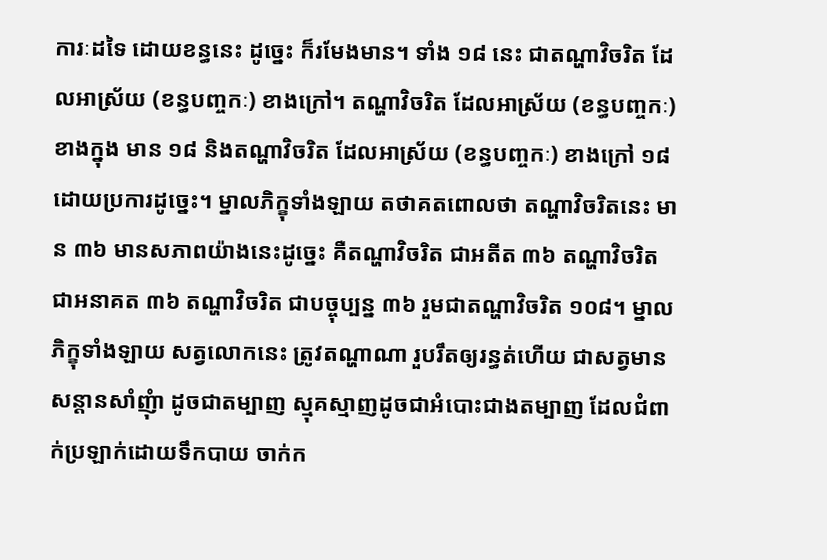ការៈដទៃ ដោយខន្ធនេះ ដូច្នេះ ក៏រមែងមាន។ ទាំង ១៨ នេះ ជាតណ្ហាវិចរិត ដែលអាស្រ័យ (ខន្ធបញ្ចកៈ) ខាងក្រៅ។ តណ្ហាវិចរិត ដែលអាស្រ័យ (ខន្ធបញ្ចកៈ) ខាងក្នុង មាន ១៨ និងតណ្ហាវិចរិត ដែលអាស្រ័យ (ខន្ធបញ្ចកៈ) ខាងក្រៅ ១៨ ដោយប្រការដូច្នេះ។ ម្នាលភិក្ខុទាំងឡាយ តថាគតពោលថា តណ្ហាវិចរិតនេះ មាន ៣៦ មានសភាពយ៉ាងនេះដូច្នេះ គឺតណ្ហាវិចរិត ជាអតីត ៣៦ តណ្ហាវិចរិត ជាអនាគត ៣៦ តណ្ហាវិចរិត ជាបច្ចុប្បន្ន ៣៦ រួមជាតណ្ហាវិចរិត ១០៨។ ម្នាលភិក្ខុទាំងឡាយ សត្វលោកនេះ ត្រូវតណ្ហាណា រួបរឹតឲ្យរន្ធត់ហើយ ជាសត្វមានសន្ដានសាំញុំា ដូចជាតម្បាញ ស្មុគស្មាញដូចជាអំបោះជាងតម្បាញ ដែលជំពាក់ប្រឡាក់ដោយទឹកបាយ ចាក់ក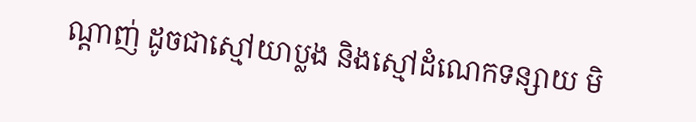ណ្ដាញ់ ដូចជាស្មៅយាប្លង និងស្មៅដំណេកទន្សាយ មិ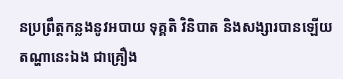នប្រព្រឹត្តកន្លងនូវអបាយ ទុគ្គតិ វិនិបាត និងសង្សារបានឡើយ តណ្ហានេះឯង ជាគ្រឿង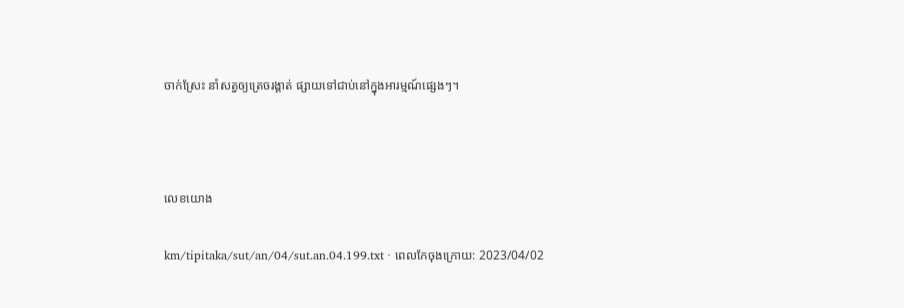ចាក់ស្រែះ នាំសត្វឲ្យត្រេចរង្គាត់ ផ្សាយទៅជាប់នៅក្នុងអារម្មណ៍ផ្សេងៗ។



លេខយោង

km/tipitaka/sut/an/04/sut.an.04.199.txt · ពេលកែចុងក្រោយ: 2023/04/02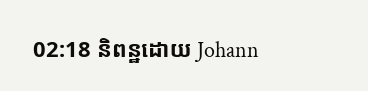02:18 និពន្ឋដោយ Johann